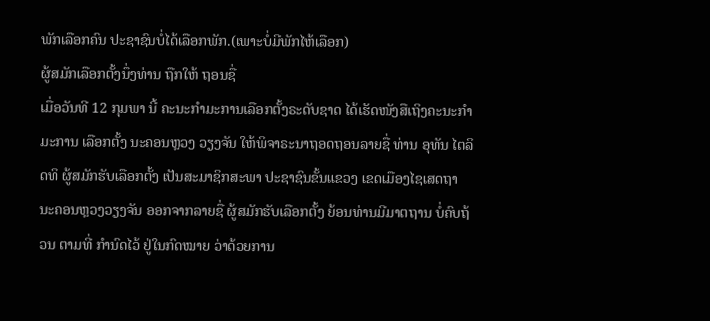ພັກເລືອກຄົນ ປະຊາຊົນບໍ່ໄດ້ເລືອກພັກ.(ເພາະບໍ່ມີພັກໄຫ້ເລືອກ)
ຜູ້ສມັກເລືອກຕັ້ງນຶ່ງທ່ານ ຖືກໃຫ້ ຖອນຊື່
ເມື່ອວັນທີ 12 ກຸມພາ ນີ້ ຄະນະກໍາມະການເລືອກຕັ້ງຣະດັບຊາດ ໄດ້ເຮັດໜັງສືເຖິງຄະນະກໍາມະການ ເລືອກຕັ້ງ ນະຄອນຫຼວງ ວຽງຈັນ ໃຫ້ພິຈາຣະນາຖອດຖອນລາຍຊື່ ທ່ານ ອຸທັນ ໄຕລິດທິ ຜູ້ສມັກຮັບເລືອກຕັ້ງ ເປັນສະມາຊິກສະພາ ປະຊາຊົນຂັ້ນແຂວງ ເຂດເມືອງໄຊເສດຖາ ນະຄອນຫຼວງວຽງຈັນ ອອກຈາກລາຍຊື່ ຜູ້ສມັກຮັບເລືອກຕັ້ງ ຍ້ອນທ່ານມີມາຕຖານ ບໍ່ຄົບຖ້ວນ ຕາມທີ່ ກໍານົດໄວ້ ຢູ່ໃນກົດໝາຍ ວ່າດ້ວຍການ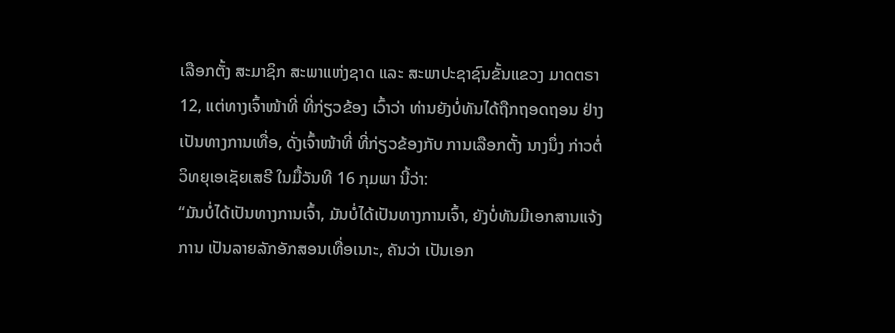ເລືອກຕັ້ງ ສະມາຊິກ ສະພາແຫ່ງຊາດ ແລະ ສະພາປະຊາຊົນຂັ້ນແຂວງ ມາດຕຣາ 12, ແຕ່ທາງເຈົ້າໜ້າທີ່ ທີ່ກ່ຽວຂ້ອງ ເວົ້າວ່າ ທ່ານຍັງບໍ່ທັນໄດ້ຖືກຖອດຖອນ ຢ່າງເປັນທາງການເທື່ອ, ດັ່ງເຈົ້າໜ້າທີ່ ທີ່ກ່ຽວຂ້ອງກັບ ການເລືອກຕັ້ງ ນາງນຶ່ງ ກ່າວຕໍ່ວິທຍຸເອເຊັຍເສຣີ ໃນມື້ວັນທີ 16 ກຸມພາ ນີ້ວ່າ:
“ມັນບໍ່ໄດ້ເປັນທາງການເຈົ້າ, ມັນບໍ່ໄດ້ເປັນທາງການເຈົ້າ, ຍັງບໍ່ທັນມີເອກສານແຈ້ງການ ເປັນລາຍລັກອັກສອນເທື່ອເນາະ, ຄັນວ່າ ເປັນເອກ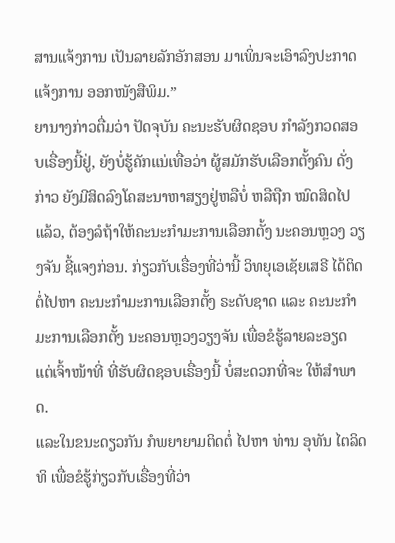ສານແຈ້ງການ ເປັນລາຍລັກອັກສອນ ມາເພິ່ນຈະເອົາລົງປະກາດ ແຈ້ງການ ອອກໜັງສືພິມ.”
ຍານາງກ່າວຕື່ມວ່າ ປັດຈຸບັນ ຄະນະຮັບຜິດຊອບ ກໍາລັງກວດສອບເຣື່ອງນີ້ຢູ່, ຍັງບໍ່ຮູ້ຄັກແນ່ເທື່ອວ່າ ຜູ້ສມັກຮັບເລືອກຕັ້ງຄົນ ດັ່ງກ່າວ ຍັງມີສິດລົງໂຄສະນາຫາສຽງຢູ່ຫລືບໍ່ ຫລືຖືກ ໝົດສິດໄປແລ້ວ, ຕ້ອງລໍຖ້າໃຫ້ຄະນະກໍາມະການເລືອກຕັ້ງ ນະຄອນຫຼວງ ວຽງຈັນ ຊີ້ແຈງກ່ອນ. ກ່ຽວກັບເຣື່ອງທີ່ວ່ານີ້ ວິທຍຸເອເຊັຍເສຣີ ໄດ້ຕິດຕໍ່ໄປຫາ ຄະນະກໍາມະການເລືອກຕັ້ງ ຣະດັບຊາດ ແລະ ຄະນະກໍາມະການເລືອກຕັ້ງ ນະຄອນຫຼວງວຽງຈັນ ເພື່ອຂໍຮູ້ລາຍລະອຽດ ແຕ່ເຈົ້າໜ້າທີ່ ທີ່ຮັບຜິດຊອບເຣື່ອງນີ້ ບໍ່ສະດວກທີ່ຈະ ໃຫ້ສໍາພາດ.
ແລະໃນຂນະດຽວກັນ ກໍພຍາຍາມຕິດຕໍ່ ໄປຫາ ທ່ານ ອຸທັນ ໄຕລິດທິ ເພື່ອຂໍຮູ້ກ່ຽວກັບເຣື່ອງທີ່ວ່າ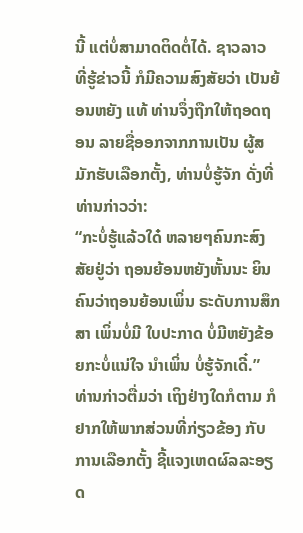ນີ້ ແຕ່ບໍ່ສາມາດຕິດຕໍ່ໄດ້. ຊາວລາວ ທີ່ຮູ້ຂ່າວນີ້ ກໍມີຄວາມສົງສັຍວ່າ ເປັນຍ້ອນຫຍັງ ແທ້ ທ່ານຈຶ່ງຖືກໃຫ້ຖອດຖອນ ລາຍຊື່ອອກຈາກການເປັນ ຜູ້ສມັກຮັບເລືອກຕັ້ງ, ທ່ານບໍ່ຮູ້ຈັກ ດັ່ງທີ່ທ່ານກ່າວວ່າ:
“ກະບໍ່ຮູ້ແລ້ວໃດ໋ ຫລາຍໆຄົນກະສົງສັຍຢູ່ວ່າ ຖອນຍ້ອນຫຍັງຫັ້ນນະ ຍິນຄົນວ່າຖອນຍ້ອນເພິ່ນ ຣະດັບການສຶກສາ ເພິ່ນບໍ່ມີ ໃບປະກາດ ບໍ່ມີຫຍັງຂ້ອຍກະບໍ່ແນ່ໃຈ ນໍາເພິ່ນ ບໍ່ຮູ້ຈັກເດີ໋.”
ທ່ານກ່າວຕື່ມວ່າ ເຖິງຢ່າງໃດກໍຕາມ ກໍຢາກໃຫ້ພາກສ່ວນທີ່ກ່ຽວຂ້ອງ ກັບການເລືອກຕັ້ງ ຊີ້ແຈງເຫດຜົລລະອຽດ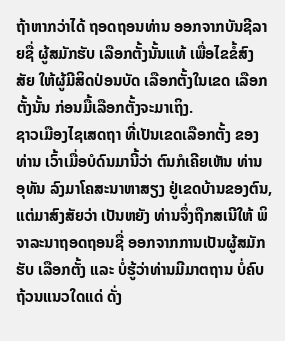ຖ້າຫາກວ່າໄດ້ ຖອດຖອນທ່ານ ອອກຈາກບັນຊີລາຍຊື່ ຜູ້ສມັກຮັບ ເລືອກຕັ້ງນັ້ນແທ້ ເພື່ອໄຂຂໍ້ສົງສັຍ ໃຫ້ຜູ້ມີສິດປ່ອນບັດ ເລືອກຕັ້ງໃນເຂດ ເລືອກຕັ້ງນັ້ນ ກ່ອນມື້ເລືອກຕັ້ງຈະມາເຖິງ.
ຊາວເມືອງໄຊເສດຖາ ທີ່ເປັນເຂດເລືອກຕັ້ງ ຂອງທ່ານ ເວົ້າເມື່ອບໍດົນມານີ້ວ່າ ຕົນກໍເຄີຍເຫັນ ທ່ານ ອຸທັນ ລົງມາໂຄສະນາຫາສຽງ ຢູ່ເຂດບ້ານຂອງຕົນ, ແຕ່ມາສົງສັຍວ່າ ເປັນຫຍັງ ທ່ານຈຶ່ງຖືກສເນີໃຫ້ ພິຈາລະນາຖອດຖອນຊື່ ອອກຈາກການເປັນຜູ້ສມັກຮັບ ເລືອກຕັ້ງ ແລະ ບໍ່ຮູ້ວ່າທ່ານມີມາຕຖານ ບໍ່ຄົບຖ້ວນແນວໃດແດ່ ດັ່ງ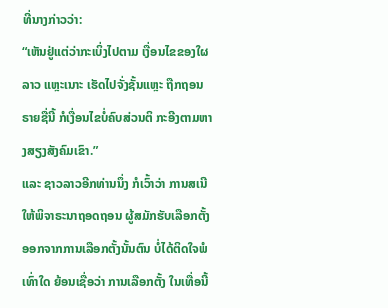ທີ່ນາງກ່າວວ່າ:
“ເຫັນຢູ່ແຕ່ວ່າກະເບິ່ງໄປຕາມ ເງື່ອນໄຂຂອງໃຜລາວ ແຫຼະເນາະ ເຮັດໄປຈັ່ງຊັ້ນແຫຼະ ຖືກຖອນຣາຍຊື່ນີ້ ກໍເງື່ອນໄຂບໍ່ຄົບສ່ວນຕິ ກະອີງຕາມຫາງສຽງສັງຄົມເຂົາ.”
ແລະ ຊາວລາວອີກທ່ານນຶ່ງ ກໍເວົ້າວ່າ ການສເນີໃຫ້ພິຈາຣະນາຖອດຖອນ ຜູ້ສມັກຮັບເລືອກຕັ້ງ ອອກຈາກການເລືອກຕັ້ງນັ້ນຕົນ ບໍ່ໄດ້ຕິດໃຈພໍເທົ່າໃດ ຍ້ອນເຊື່ອວ່າ ການເລືອກຕັ້ງ ໃນເທື່ອນີ້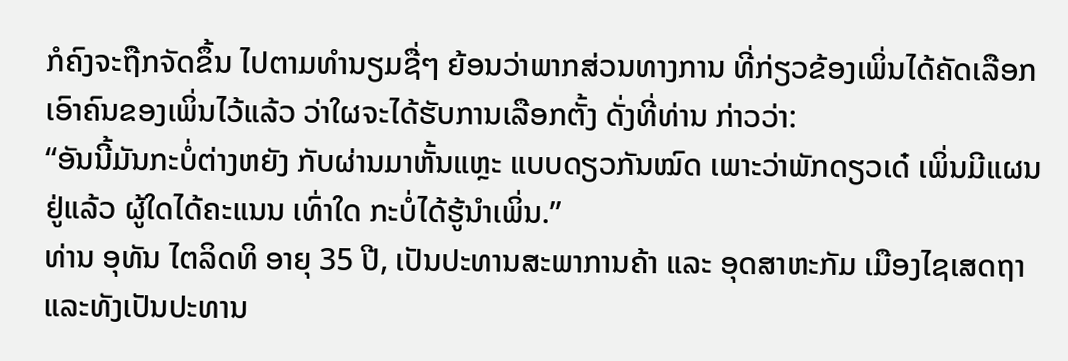ກໍຄົງຈະຖືກຈັດຂຶ້ນ ໄປຕາມທໍານຽມຊື່ໆ ຍ້ອນວ່າພາກສ່ວນທາງການ ທີ່ກ່ຽວຂ້ອງເພິ່ນໄດ້ຄັດເລືອກ ເອົາຄົນຂອງເພິ່ນໄວ້ແລ້ວ ວ່າໃຜຈະໄດ້ຮັບການເລືອກຕັ້ງ ດັ່ງທີ່ທ່ານ ກ່າວວ່າ:
“ອັນນີ້ມັນກະບໍ່ຕ່າງຫຍັງ ກັບຜ່ານມາຫັ້ນແຫຼະ ແບບດຽວກັນໝົດ ເພາະວ່າພັກດຽວເດ໋ ເພິ່ນມີແຜນຢູ່ແລ້ວ ຜູ້ໃດໄດ້ຄະແນນ ເທົ່າໃດ ກະບໍ່ໄດ້ຮູ້ນໍາເພິ່ນ.”
ທ່ານ ອຸທັນ ໄຕລິດທິ ອາຍຸ 35 ປີ, ເປັນປະທານສະພາການຄ້າ ແລະ ອຸດສາຫະກັມ ເມືອງໄຊເສດຖາ ແລະທັງເປັນປະທານ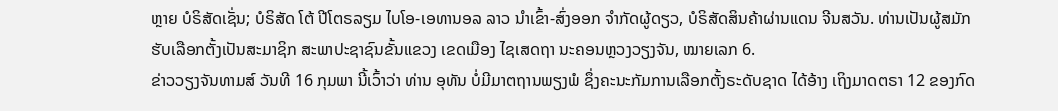ຫຼາຍ ບໍຣິສັດເຊັ່ນ; ບໍຣິສັດ ໂຕ້ ປີໂຕຣລຽມ ໄບໂອ-ເອທານອລ ລາວ ນໍາເຂົ້າ-ສົ່ງອອກ ຈໍາກັດຜູ້ດຽວ, ບໍຣິສັດສິນຄ້າຜ່ານແດນ ຈີນສວັນ. ທ່ານເປັນຜູ້ສມັກ ຮັບເລືອກຕັ້ງເປັນສະມາຊິກ ສະພາປະຊາຊົນຂັ້ນແຂວງ ເຂດເມືອງ ໄຊເສດຖາ ນະຄອນຫຼວງວຽງຈັນ, ໝາຍເລກ 6.
ຂ່າວວຽງຈັນທາມສ໌ ວັນທີ 16 ກຸມພາ ນີ້ເວົ້າວ່າ ທ່ານ ອຸທັນ ບໍ່ມີມາຕຖານພຽງພໍ ຊຶ່ງຄະນະກັມການເລືອກຕັ້ງຣະດັບຊາດ ໄດ້ອ້າງ ເຖິງມາດຕຣາ 12 ຂອງກົດ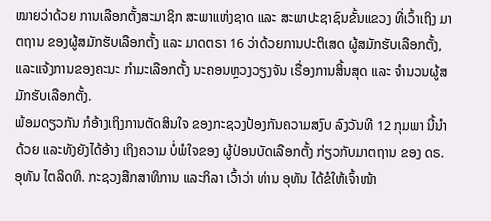ໝາຍວ່າດ້ວຍ ການເລືອກຕັ້ງສະມາຊິກ ສະພາແຫ່ງຊາດ ແລະ ສະພາປະຊາຊົນຂັ້ນແຂວງ ທີ່ເວົ້າເຖິງ ມາຕຖານ ຂອງຜູ້ສມັກຮັບເລືອກຕັ້ງ ແລະ ມາດຕຣາ 16 ວ່າດ້ວຍການປະຕິເສດ ຜູ້ສມັກຮັບເລືອກຕັ້ງ, ແລະແຈ້ງການຂອງຄະນະ ກໍາມະເລືອກຕັ້ງ ນະຄອນຫຼວງວຽງຈັນ ເຣື່ອງການສິ້ນສຸດ ແລະ ຈໍານວນຜູ້ສມັກຮັບເລືອກຕັ້ງ.
ພ້ອມດຽວກັນ ກໍອ້າງເຖິງການຕັດສິນໃຈ ຂອງກະຊວງປ້ອງກັນຄວາມສງົບ ລົງວັນທີ 12 ກຸມພາ ນີ້ນໍາດ້ວຍ ແລະທັງຍັງໄດ້ອ້າງ ເຖິງຄວາມ ບໍ່ພໍໃຈຂອງ ຜູ້ປ່ອນບັດເລືອກຕັ້ງ ກ່ຽວກັບມາຕຖານ ຂອງ ດຣ. ອຸທັນ ໄຕລິດທິ. ກະຊວງສືກສາທິການ ແລະກິລາ ເວົ້າວ່າ ທ່ານ ອຸທັນ ໄດ້ຂໍໃຫ້ເຈົ້າໜ້າ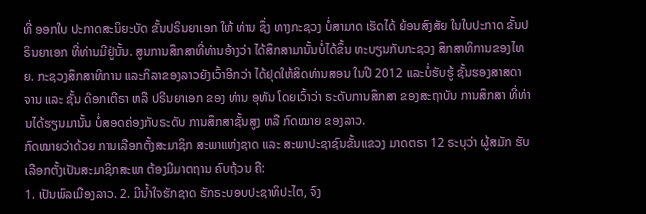ທີ່ ອອກໃບ ປະກາດສະນິຍະບັດ ຂັ້ນປຣິນຍາເອກ ໃຫ້ ທ່ານ ຊຶ່ງ ທາງກະຊວງ ບໍ່ສາມາດ ເຮັດໄດ້ ຍ້ອນສົງສັຍ ໃນໃບປະກາດ ຂັ້ນປຣິນຍາເອກ ທີ່ທ່ານມີຢູ່ນັ້ນ. ສູນການສຶກສາທີ່ທ່ານອ້າງວ່າ ໄດ້ສຶກສາມານັ້ນບໍ່ໄດ້ຂຶ້ນ ທະບຽນກັບກະຊວງ ສຶກສາທິການຂອງໄທຍ. ກະຊວງສຶກສາທິການ ແລະກິລາຂອງລາວຍັງເວົ້າອີກວ່າ ໄດ້ຢຸດໃຫ້ສິດທ່ານສອນ ໃນປີ 2012 ແລະບໍ່ຮັບຮູ້ ຊັ້ນຮອງສາສດາຈານ ແລະ ຊັ້ນ ດ໊ອກເຕີຣາ ຫລື ປຣີນຍາເອກ ຂອງ ທ່ານ ອຸທັນ ໂດຍເວົ້າວ່າ ຣະດັບການສຶກສາ ຂອງສະຖາບັນ ການສຶກສາ ທີ່ທ່ານໄດ້ຮຽນມານັ້ນ ບໍ່ສອດຄ່ອງກັບຣະດັບ ການສຶກສາຊັ້ນສູງ ຫລື ກົດໝາຍ ຂອງລາວ.
ກົດໝາຍວ່າດ້ວຍ ການເລືອກຕັ້ງສະມາຊິກ ສະພາແຫ່ງຊາດ ແລະ ສະພາປະຊາຊົນຂັ້ນແຂວງ ມາດຕຣາ 12 ຣະບຸວ່າ ຜູ້ສມັກ ຮັບເລືອກຕັ້ງເປັນສະມາຊິກສະພາ ຕ້ອງມີມາຕຖານ ຄົບຖ້ວນ ຄື:
1. ເປັນພົລເມືອງລາວ. 2. ມີນໍ້າໃຈຮັກຊາດ ຮັກຣະບອບປະຊາທິປະໄຕ, ຈົງ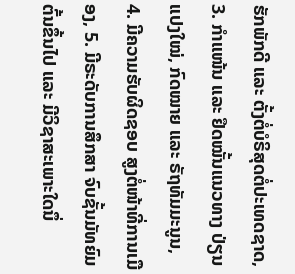ຮັກພັກດີ ແລະ ຕັ້ງຕໍ່ບໍຣິສຸດຕໍ່ປະເທດຊາດ, 3. ກໍາແໜ້ນ ແລະ ຢຶດໝັ້ນແນວທາງ ປ່ຽນແປງໃໝ່, ກົດໝາຍ ແລະ ຣັຖທັມມະນູນ, 4. ມີຄວາມຮັບຜິດຊອບ ສູງຕໍ່ໜ້າທີ່ການເມືອງ, 5. ມີຣະດັບການສຶກສາ ຈົບຊັ້ນມັທຍົມຕົ້ນຂຶ້ນໄປ ແລະ ມີວິຊາສະເພາະໃດນຶ່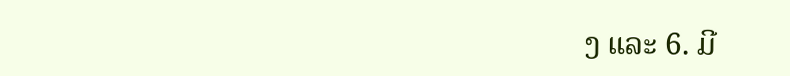ງ ແລະ 6. ມີ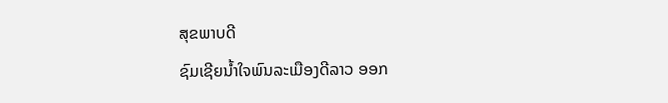ສຸຂພາບດີ
ຊົມເຊີຍນໍ້າໃຈພົນລະເມືອງດີລາວ ອອກ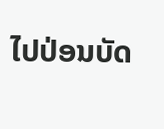ໄປປ່ອນບັດ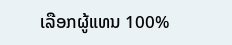ເລືອກຜູ້ແທນ 100%